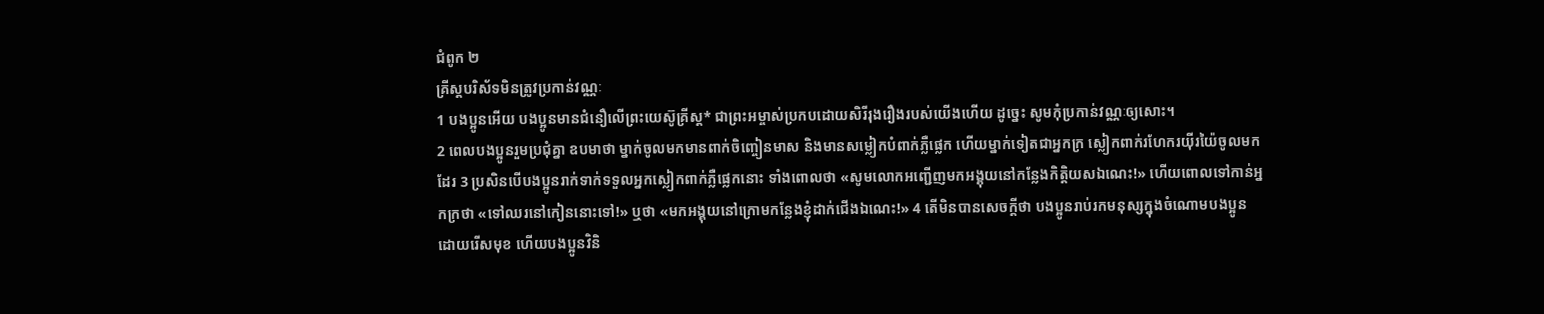ជំពូក ២
គ្រីស្តបរិស័ទមិនត្រូវប្រកាន់វណ្ណៈ
1 បងប្អូនអើយ បងប្អូនមានជំនឿលើព្រះយេស៊ូគ្រីស្ត* ជាព្រះអម្ចាស់ប្រកបដោយសិរីរុងរឿងរបស់យើងហើយ ដូច្នេះ សូមកុំប្រកាន់វណ្ណៈឲ្យសោះ។
2 ពេលបងប្អូនរួមប្រជុំគ្នា ឧបមាថា ម្នាក់ចូលមកមានពាក់ចិញ្ចៀនមាស និងមានសម្លៀកបំពាក់ភ្លឺផ្លេក ហើយម្នាក់ទៀតជាអ្នកក្រ ស្លៀកពាក់រហែករយ៉ីរយ៉ៃចូលមកដែរ 3 ប្រសិនបើបងប្អូនរាក់ទាក់ទទួលអ្នកស្លៀកពាក់ភ្លឺផ្លេកនោះ ទាំងពោលថា «សូមលោកអញ្ជើញមកអង្គុយនៅកន្លែងកិត្តិយសឯណេះ!» ហើយពោលទៅកាន់អ្នកក្រថា «ទៅឈរនៅកៀននោះទៅ!» ឬថា «មកអង្គុយនៅក្រោមកន្លែងខ្ញុំដាក់ជើងឯណេះ!» 4 តើមិនបានសេចក្ដីថា បងប្អូនរាប់រកមនុស្សក្នុងចំណោមបងប្អូន ដោយរើសមុខ ហើយបងប្អូនវិនិ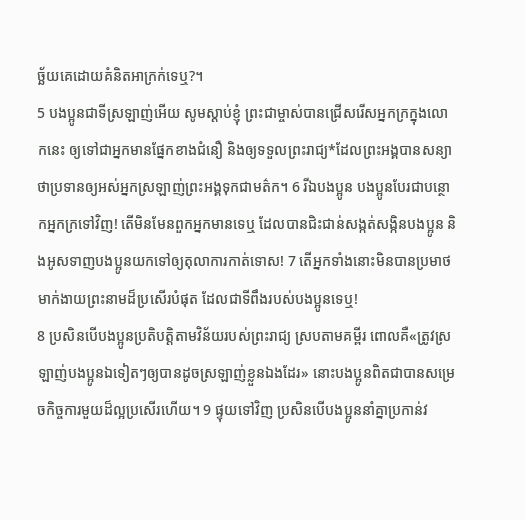ច្ឆ័យគេដោយគំនិតអាក្រក់ទេឬ?។
5 បងប្អូនជាទីស្រឡាញ់អើយ សូមស្ដាប់ខ្ញុំ ព្រះជាម្ចាស់បានជ្រើសរើសអ្នកក្រក្នុងលោកនេះ ឲ្យទៅជាអ្នកមានផ្នែកខាងជំនឿ និងឲ្យទទួលព្រះរាជ្យ*ដែលព្រះអង្គបានសន្យាថាប្រទានឲ្យអស់អ្នកស្រឡាញ់ព្រះអង្គទុកជាមត៌ក។ 6 រីឯបងប្អូន បងប្អូនបែរជាបន្ថោកអ្នកក្រទៅវិញ! តើមិនមែនពួកអ្នកមានទេឬ ដែលបានជិះជាន់សង្កត់សង្កិនបងប្អូន និងអូសទាញបងប្អូនយកទៅឲ្យតុលាការកាត់ទោស! 7 តើអ្នកទាំងនោះមិនបានប្រមាថមាក់ងាយព្រះនាមដ៏ប្រសើរបំផុត ដែលជាទីពឹងរបស់បងប្អូនទេឬ!
8 ប្រសិនបើបងប្អូនប្រតិបត្តិតាមវិន័យរបស់ព្រះរាជ្យ ស្របតាមគម្ពីរ ពោលគឺ«ត្រូវស្រឡាញ់បងប្អូនឯទៀតៗឲ្យបានដូចស្រឡាញ់ខ្លួនឯងដែរ» នោះបងប្អូនពិតជាបានសម្រេចកិច្ចការមួយដ៏ល្អប្រសើរហើយ។ 9 ផ្ទុយទៅវិញ ប្រសិនបើបងប្អូននាំគ្នាប្រកាន់វ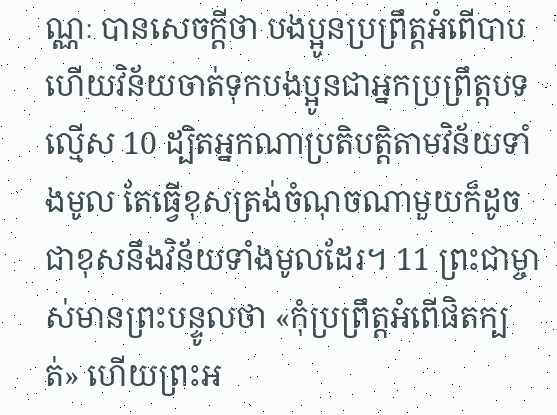ណ្ណៈ បានសេចក្ដីថា បងប្អូនប្រព្រឹត្តអំពើបាប ហើយវិន័យចាត់ទុកបងប្អូនជាអ្នកប្រព្រឹត្តបទល្មើស 10 ដ្បិតអ្នកណាប្រតិបត្តិតាមវិន័យទាំងមូល តែធ្វើខុសត្រង់ចំណុចណាមួយក៏ដូចជាខុសនឹងវិន័យទាំងមូលដែរ។ 11 ព្រះជាម្ចាស់មានព្រះបន្ទូលថា «កុំប្រព្រឹត្តអំពើផិតក្បត់» ហើយព្រះអ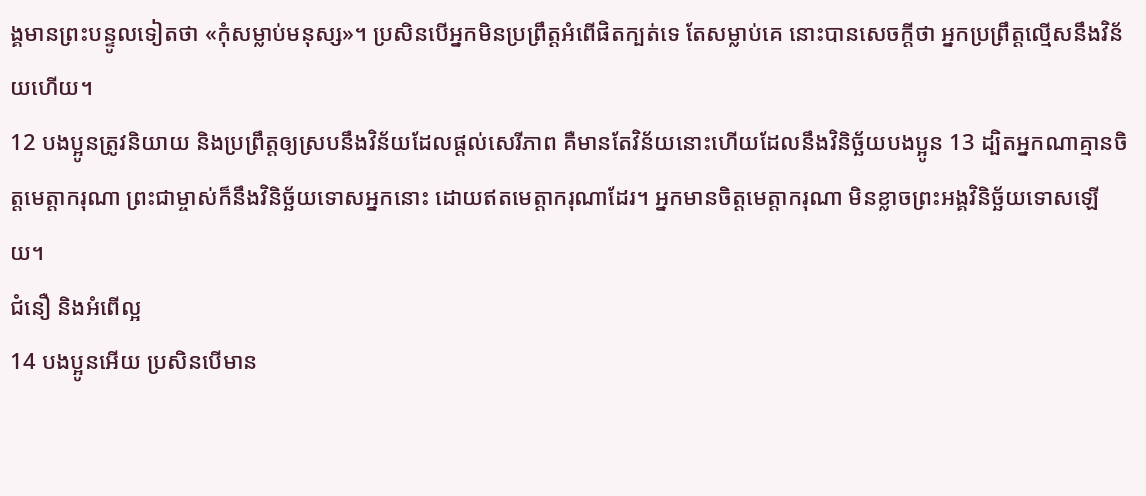ង្គមានព្រះបន្ទូលទៀតថា «កុំសម្លាប់មនុស្ស»។ ប្រសិនបើអ្នកមិនប្រព្រឹត្តអំពើផិតក្បត់ទេ តែសម្លាប់គេ នោះបានសេចក្ដីថា អ្នកប្រព្រឹត្តល្មើសនឹងវិន័យហើយ។
12 បងប្អូនត្រូវនិយាយ និងប្រព្រឹត្តឲ្យស្របនឹងវិន័យដែលផ្ដល់សេរីភាព គឺមានតែវិន័យនោះហើយដែលនឹងវិនិច្ឆ័យបងប្អូន 13 ដ្បិតអ្នកណាគ្មានចិត្តមេត្តាករុណា ព្រះជាម្ចាស់ក៏នឹងវិនិច្ឆ័យទោសអ្នកនោះ ដោយឥតមេត្តាករុណាដែរ។ អ្នកមានចិត្តមេត្តាករុណា មិនខ្លាចព្រះអង្គវិនិច្ឆ័យទោសឡើយ។
ជំនឿ និងអំពើល្អ
14 បងប្អូនអើយ ប្រសិនបើមាន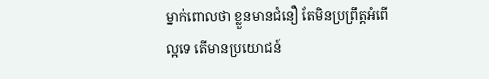ម្នាក់ពោលថា ខ្លួនមានជំនឿ តែមិនប្រព្រឹត្តអំពើល្អទេ តើមានប្រយោជន៍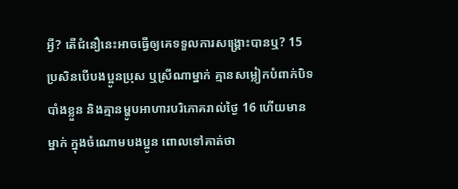អ្វី? តើជំនឿនេះអាចធ្វើឲ្យគេទទួលការសង្គ្រោះបានឬ? 15 ប្រសិនបើបងប្អូនប្រុស ឬស្រីណាម្នាក់ គ្មានសម្លៀកបំពាក់បិទបាំងខ្លួន និងគ្មានម្ហូបអាហារបរិភោគរាល់ថ្ងៃ 16 ហើយមានម្នាក់ ក្នុងចំណោមបងប្អូន ពោលទៅគាត់ថា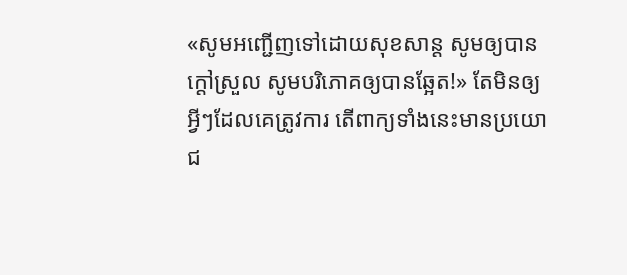«សូមអញ្ជើញទៅដោយសុខសាន្ត សូមឲ្យបានក្ដៅស្រួល សូមបរិភោគឲ្យបានឆ្អែត!» តែមិនឲ្យអ្វីៗដែលគេត្រូវការ តើពាក្យទាំងនេះមានប្រយោជ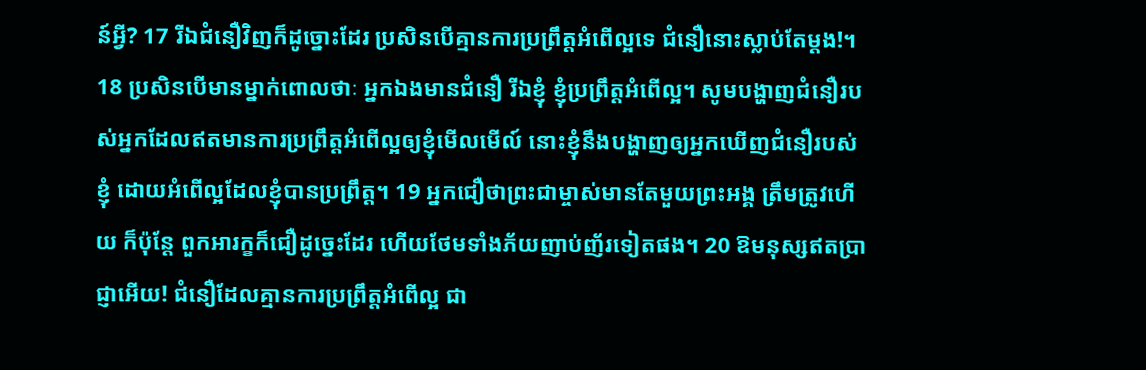ន៍អ្វី? 17 រីឯជំនឿវិញក៏ដូច្នោះដែរ ប្រសិនបើគ្មានការប្រព្រឹត្តអំពើល្អទេ ជំនឿនោះស្លាប់តែម្ដង!។
18 ប្រសិនបើមានម្នាក់ពោលថាៈ អ្នកឯងមានជំនឿ រីឯខ្ញុំ ខ្ញុំប្រព្រឹត្តអំពើល្អ។ សូមបង្ហាញជំនឿរបស់អ្នកដែលឥតមានការប្រព្រឹត្តអំពើល្អឲ្យខ្ញុំមើលមើល៍ នោះខ្ញុំនឹងបង្ហាញឲ្យអ្នកឃើញជំនឿរបស់ខ្ញុំ ដោយអំពើល្អដែលខ្ញុំបានប្រព្រឹត្ត។ 19 អ្នកជឿថាព្រះជាម្ចាស់មានតែមួយព្រះអង្គ ត្រឹមត្រូវហើយ ក៏ប៉ុន្តែ ពួកអារក្ខក៏ជឿដូច្នេះដែរ ហើយថែមទាំងភ័យញាប់ញ័រទៀតផង។ 20 ឱមនុស្សឥតប្រាជ្ញាអើយ! ជំនឿដែលគ្មានការប្រព្រឹត្តអំពើល្អ ជា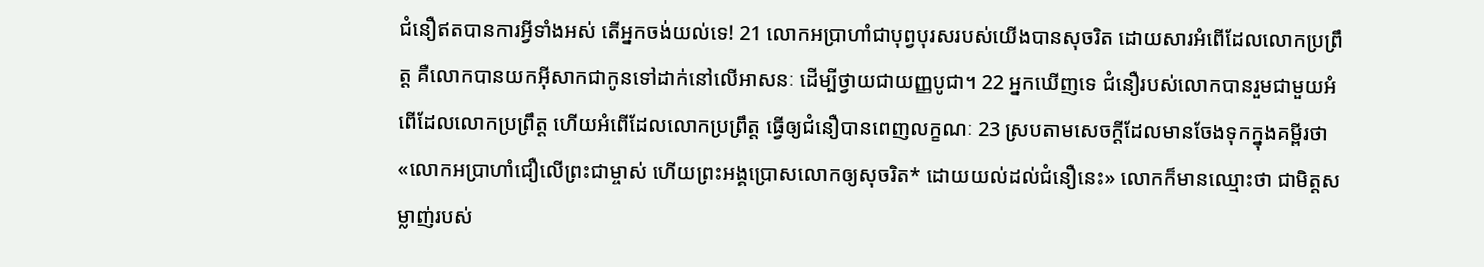ជំនឿឥតបានការអ្វីទាំងអស់ តើអ្នកចង់យល់ទេ! 21 លោកអប្រាហាំជាបុព្វបុរសរបស់យើងបានសុចរិត ដោយសារអំពើដែលលោកប្រព្រឹត្ត គឺលោកបានយកអ៊ីសាកជាកូនទៅដាក់នៅលើអាសនៈ ដើម្បីថ្វាយជាយញ្ញបូជា។ 22 អ្នកឃើញទេ ជំនឿរបស់លោកបានរួមជាមួយអំពើដែលលោកប្រព្រឹត្ត ហើយអំពើដែលលោកប្រព្រឹត្ត ធ្វើឲ្យជំនឿបានពេញលក្ខណៈ 23 ស្របតាមសេចក្ដីដែលមានចែងទុកក្នុងគម្ពីរថា «លោកអប្រាហាំជឿលើព្រះជាម្ចាស់ ហើយព្រះអង្គប្រោសលោកឲ្យសុចរិត* ដោយយល់ដល់ជំនឿនេះ» លោកក៏មានឈ្មោះថា ជាមិត្តសម្លាញ់របស់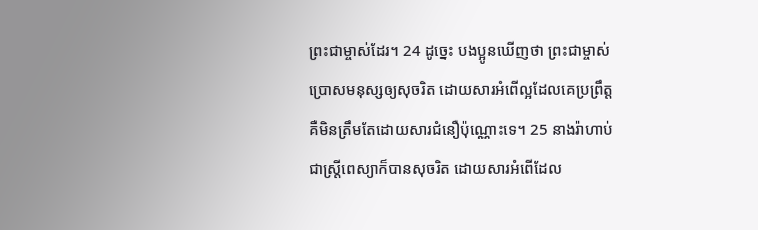ព្រះជាម្ចាស់ដែរ។ 24 ដូច្នេះ បងប្អូនឃើញថា ព្រះជាម្ចាស់ប្រោសមនុស្សឲ្យសុចរិត ដោយសារអំពើល្អដែលគេប្រព្រឹត្ត គឺមិនត្រឹមតែដោយសារជំនឿប៉ុណ្ណោះទេ។ 25 នាងរ៉ាហាប់ជាស្ត្រីពេស្យាក៏បានសុចរិត ដោយសារអំពើដែល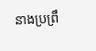នាងប្រព្រឹ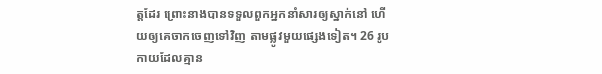ត្តដែរ ព្រោះនាងបានទទួលពួកអ្នកនាំសារឲ្យស្នាក់នៅ ហើយឲ្យគេចាកចេញទៅវិញ តាមផ្លូវមួយផ្សេងទៀត។ 26 រូបកាយដែលគ្មាន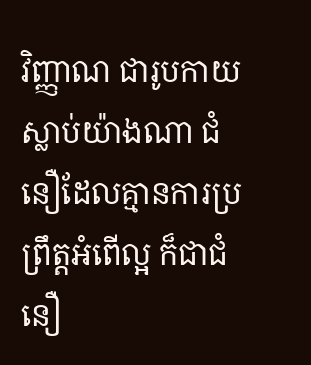វិញ្ញាណ ជារូបកាយស្លាប់យ៉ាងណា ជំនឿដែលគ្មានការប្រព្រឹត្តអំពើល្អ ក៏ជាជំនឿ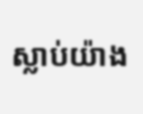ស្លាប់យ៉ាង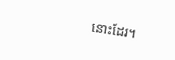នោះដែរ។